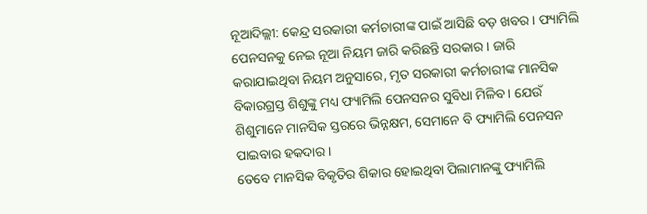ନୂଆଦିଲ୍ଲୀ: କେନ୍ଦ୍ର ସରକାରୀ କର୍ମଚାରୀଙ୍କ ପାଇଁ ଆସିଛି ବଡ଼ ଖବର । ଫ୍ୟାମିଲି ପେନସନକୁ ନେଇ ନୂଆ ନିୟମ ଜାରି କରିଛନ୍ତି ସରକାର । ଜାରି କରାଯାଇଥିବା ନିୟମ ଅନୁସାରେ, ମୃତ ସରକାରୀ କର୍ମଚାରୀଙ୍କ ମାନସିକ ବିକାରଗ୍ରସ୍ତ ଶିଶୁଙ୍କୁ ମଧ୍ୟ ଫ୍ୟାମିଲି ପେନସନର ସୁବିଧା ମିଳିବ । ଯେଉଁ ଶିଶୁମାନେ ମାନସିକ ସ୍ତରରେ ଭିନ୍ନକ୍ଷମ, ସେମାନେ ବି ଫ୍ୟାମିଲି ପେନସନ ପାଇବାର ହକଦାର ।
ତେବେ ମାନସିକ ବିକୃତିର ଶିକାର ହୋଇଥିବା ପିଲାମାନଙ୍କୁ ଫ୍ୟାମିଲି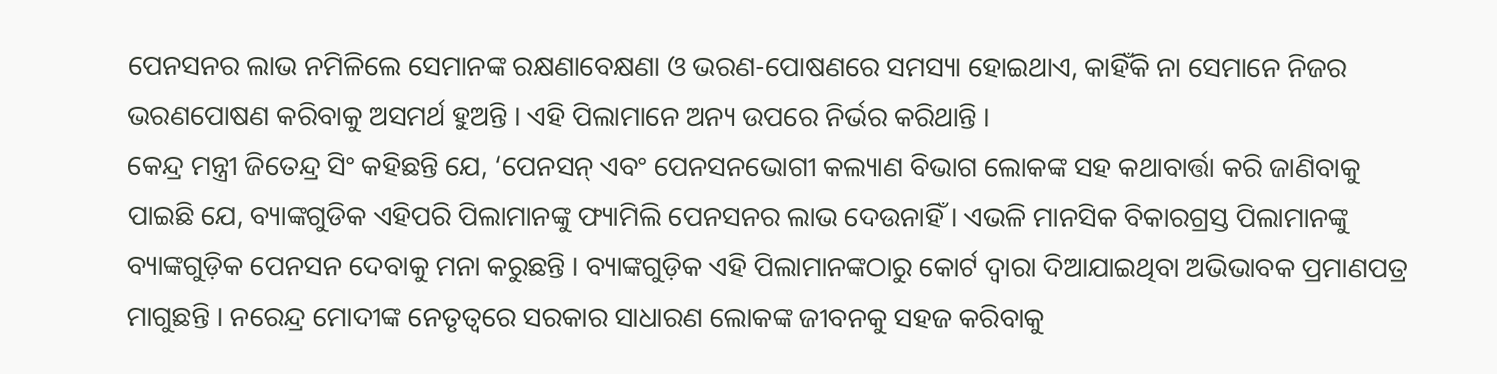ପେନସନର ଲାଭ ନମିଳିଲେ ସେମାନଙ୍କ ରକ୍ଷଣାବେକ୍ଷଣା ଓ ଭରଣ-ପୋଷଣରେ ସମସ୍ୟା ହୋଇଥାଏ, କାହିଁକି ନା ସେମାନେ ନିଜର ଭରଣପୋଷଣ କରିବାକୁ ଅସମର୍ଥ ହୁଅନ୍ତି । ଏହି ପିଲାମାନେ ଅନ୍ୟ ଉପରେ ନିର୍ଭର କରିଥାନ୍ତି ।
କେନ୍ଦ୍ର ମନ୍ତ୍ରୀ ଜିତେନ୍ଦ୍ର ସିଂ କହିଛନ୍ତି ଯେ, ‘ପେନସନ୍ ଏବଂ ପେନସନଭୋଗୀ କଲ୍ୟାଣ ବିଭାଗ ଲୋକଙ୍କ ସହ କଥାବାର୍ତ୍ତା କରି ଜାଣିବାକୁ ପାଇଛି ଯେ, ବ୍ୟାଙ୍କଗୁଡିକ ଏହିପରି ପିଲାମାନଙ୍କୁ ଫ୍ୟାମିଲି ପେନସନର ଲାଭ ଦେଉନାହିଁ । ଏଭଳି ମାନସିକ ବିକାରଗ୍ରସ୍ତ ପିଲାମାନଙ୍କୁ ବ୍ୟାଙ୍କଗୁଡ଼ିକ ପେନସନ ଦେବାକୁ ମନା କରୁଛନ୍ତି । ବ୍ୟାଙ୍କଗୁଡ଼ିକ ଏହି ପିଲାମାନଙ୍କଠାରୁ କୋର୍ଟ ଦ୍ୱାରା ଦିଆଯାଇଥିବା ଅଭିଭାବକ ପ୍ରମାଣପତ୍ର ମାଗୁଛନ୍ତି । ନରେନ୍ଦ୍ର ମୋଦୀଙ୍କ ନେତୃତ୍ୱରେ ସରକାର ସାଧାରଣ ଲୋକଙ୍କ ଜୀବନକୁ ସହଜ କରିବାକୁ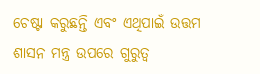ଚେଷ୍ଟା କରୁଛନ୍ତି ଏବଂ ଏଥିପାଇଁ ଉତ୍ତମ ଶାସନ ମନ୍ତ୍ର ଉପରେ ଗୁରୁତ୍ୱ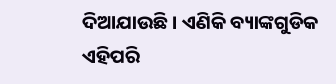ଦିଆଯାଉଛି । ଏଣିକି ବ୍ୟାଙ୍କଗୁଡିକ ଏହିପରି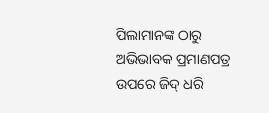ପିଲାମାନଙ୍କ ଠାରୁ ଅଭିଭାବକ ପ୍ରମାଣପତ୍ର ଉପରେ ଜିଦ୍ ଧରି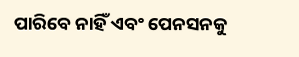ପାରିବେ ନାହିଁ ଏବଂ ପେନସନକୁ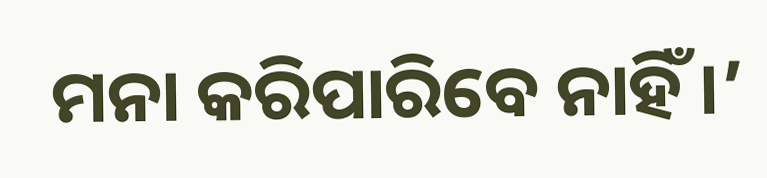ମନା କରିପାରିବେ ନାହିଁ ।’